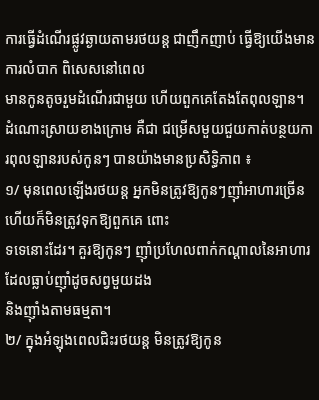ការធ្វើដំណើរផ្លូវឆ្ងាយតាមរថយន្ដ ជាញឹកញាប់ ធ្វើឱ្យយើងមានការលំបាក ពិសេសនៅពេល
មានកូនតូចរួមដំណើរជាមួយ ហើយពួកគេតែងតែពុលឡាន។ ដំណោះស្រាយខាងក្រោម គឺជា ជម្រើសមួយជួយកាត់បន្ថយការពុលឡានរបស់កូនៗ បានយ៉ាងមានប្រសិទ្ធិភាព ៖
១/ មុនពេលឡើងរថយន្ដ អ្នកមិនត្រូវឱ្យកូនៗញ៉ាំអាហារច្រើន ហើយក៏មិនត្រូវទុកឱ្យពួកគេ ពោះ
ទទេនោះដែរ។ គួរឱ្យកូនៗ ញ៉ាំប្រហែលពាក់កណ្ដាលនៃអាហារដែលធ្លាប់ញ៉ាំដូចសព្វមួយដង
និងញ៉ាំងតាមធម្មតា។
២/ ក្នុងអំឡុងពេលជិះរថយន្ដ មិនត្រូវឱ្យកូន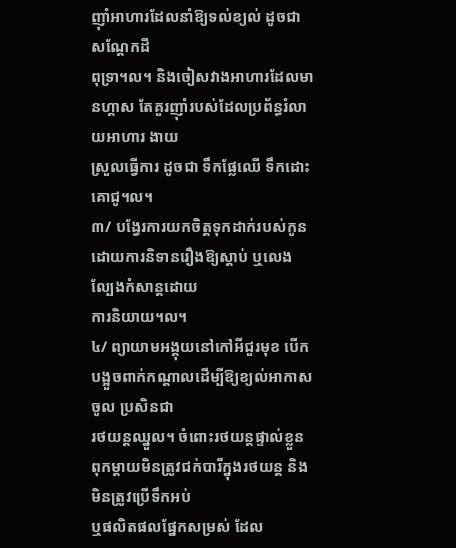ញ៉ាំអាហារដែលនាំឱ្យទល់ខ្យល់ ដូចជា សណ្ដែកដី
ពុទ្រា។ល។ និងចៀសវាងអាហារដែលមានហ្គាស តែគួរញ៉ាំរបស់ដែលប្រព័ន្ធរំលាយអាហារ ងាយ
ស្រួលធ្វើការ ដូចជា ទឹកផ្លែឈើ ទឹកដោះគោជូ។ល។
៣/ បង្វែរការយកចិត្តទុកដាក់របស់កូន ដោយការនិទានរឿងឱ្យស្ដាប់ ឬលេងល្បែងកំសាន្ដដោយ
ការនិយាយ។ល។
៤/ ព្យាយាមអង្គុយនៅកៅអីជួរមុខ បើកបង្អួចពាក់កណ្ដាលដើម្បីឱ្យខ្យល់អាកាសចូល ប្រសិនជា
រថយន្ដឈ្នួល។ ចំពោះរថយន្ដផ្ទាល់ខ្លួន ពុកម្ដាយមិនត្រូវជក់បារីក្នុងរថយន្ដ និងមិនត្រូវប្រើទឹកអប់
ឬផលិតផលផ្នែកសម្រស់ ដែល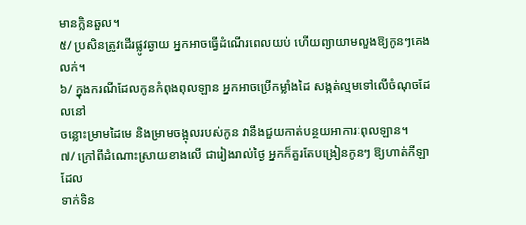មានក្លិនឆួល។
៥/ ប្រសិនត្រូវដើរផ្លូវឆ្ងាយ អ្នកអាចធ្វើដំណើរពេលយប់ ហើយព្យាយាមលួងឱ្យកូនៗគេងលក់។
៦/ ក្នុងករណីដែលកូនកំពុងពុលឡាន អ្នកអាចប្រើកម្លាំងដៃ សង្កត់ល្មមទៅលើចំណុចដែលនៅ
ចន្លោះម្រាមដៃមេ និងម្រាមចង្អុលរបស់កូន វានឹងជួយកាត់បន្ថយអាការៈពុលឡាន។
៧/ ក្រៅពីដំណោះស្រាយខាងលើ ជារៀងរាល់ថ្ងៃ អ្នកក៏គួរតែបង្រៀនកូនៗ ឱ្យហាត់កីឡាដែល
ទាក់ទិន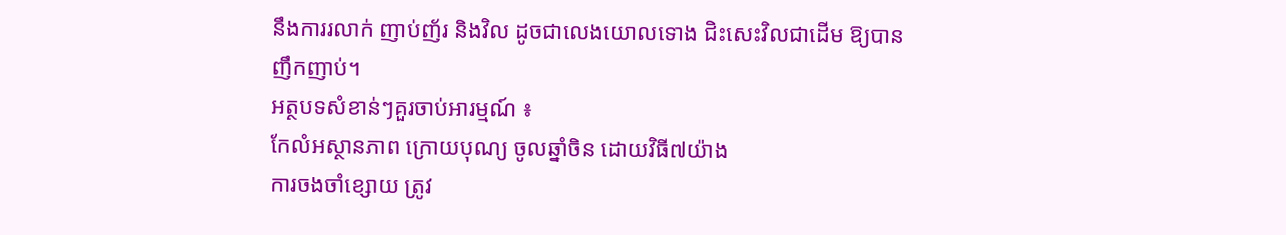នឹងការរលាក់ ញាប់ញ័រ និងវិល ដូចជាលេងយោលទោង ជិះសេះវិលជាដើម ឱ្យបាន
ញឹកញាប់។
អត្ថបទសំខាន់ៗគួរចាប់អារម្មណ៍ ៖
កែលំអស្ថានភាព ក្រោយបុណ្យ ចូលឆ្នាំចិន ដោយវិធី៧យ៉ាង
ការចងចាំខ្សោយ ត្រូវ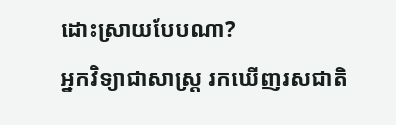ដោះស្រាយបែបណា?
អ្នកវិទ្យាជាសាស្ដ្រ រកឃើញរសជាតិ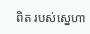ពិត របស់ស្នេហា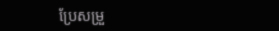ប្រែសម្រួ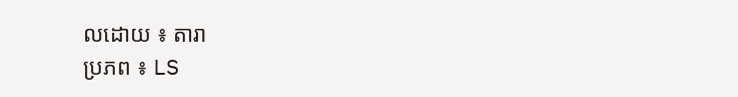លដោយ ៖ តារា
ប្រភព ៖ LS